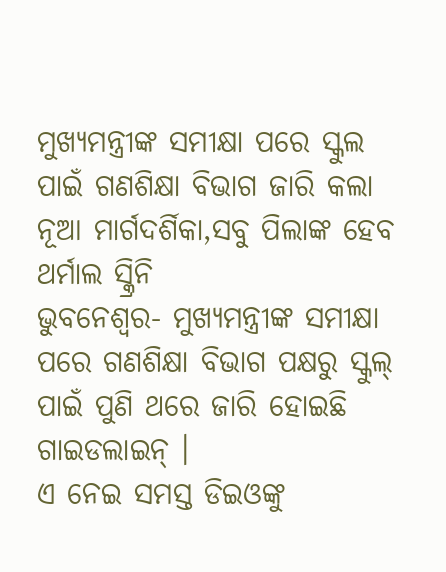ମୁଖ୍ୟମନ୍ତ୍ରୀଙ୍କ ସମୀକ୍ଷା ପରେ ସ୍କୁଲ ପାଇଁ ଗଣଶିକ୍ଷା ବିଭାଗ ଜାରି କଲା ନୂଆ ମାର୍ଗଦର୍ଶିକା,ସବୁ ପିଲାଙ୍କ ହେବ ଥର୍ମାଲ ସ୍କ୍ରିନି
ଭୁବନେଶ୍ୱର- ମୁଖ୍ୟମନ୍ତ୍ରୀଙ୍କ ସମୀକ୍ଷା ପରେ ଗଣଶିକ୍ଷା ବିଭାଗ ପକ୍ଷରୁ ସ୍କୁଲ୍ ପାଇଁ ପୁଣି ଥରେ ଜାରି ହୋଇଛି ଗାଇଡଲାଇନ୍ ।
ଏ ନେଇ ସମସ୍ତ ଡିଇଓଙ୍କୁ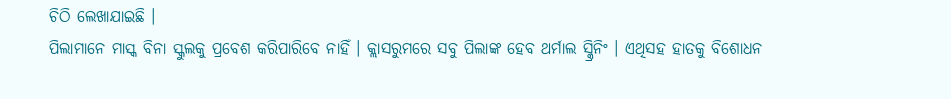ଚିଠି ଲେଖାଯାଇଛି ।
ପିଲାମାନେ ମାସ୍କ ବିନା ସ୍କୁଲକୁ ପ୍ରବେଶ କରିପାରିବେ ନାହିଁ । କ୍ଲାସରୁମରେ ସବୁ ପିଲାଙ୍କ ହେବ ଥର୍ମାଲ ସ୍କ୍ରିନିଂ । ଏଥିସହ ହାତକୁ ବିଶୋଧନ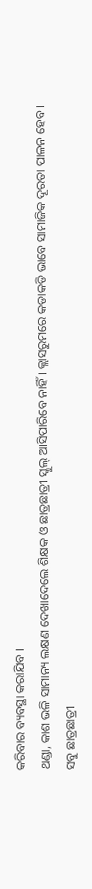କରିବାର ବ୍ୟବସ୍ଥା କରାଯିବ ।
ଥଣ୍ଡା, କାଶ ଭଳି ସାମାନ୍ୟ ଲକ୍ଷଣ ଦେଖାଦେଲେ ଶିକ୍ଷକ ଓ ଛାତ୍ରଛାତ୍ରୀ ସ୍କୁଲ୍ ଆସିପାରିବେ ନାହିଁ । କ୍ଲାସରୁମରେ କଡାକଡି ଭାବେ ସାମାଜିକ ଦୂରତା ପାଳନ ହେବ । ସବୁ ଛାତ୍ରଛାତ୍ରୀ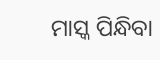ମାସ୍କ ପିନ୍ଧିବା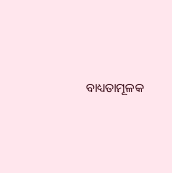ବାଧ୍ୟତାମୂଳକ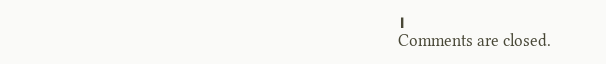।
Comments are closed.